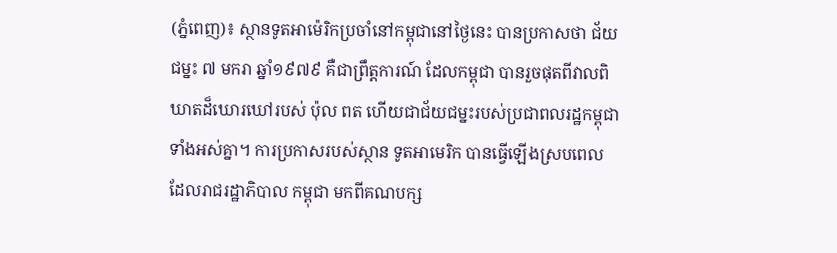(ភ្នំពេញ)៖ ស្ថានទូតអាម៉េរិកប្រចាំនៅកម្ពុជានៅថ្ងៃនេះ បានប្រកាសថា ជ័យជម្នះ ៧ មករា ឆ្នាំ១៩៧៩ គឺជាព្រឹត្តការណ៍ ដែលកម្ពុជា បានរួចផុតពីវាលពិឃាតដ៏ឃោរឃៅរបស់ ប៉ុល ពត ហើយជាជ័យជម្នះរបស់ប្រជាពលរដ្ឋកម្ពុជាទាំងអស់គ្នា។ ការប្រកាសរបស់ស្ថាន ទូតអាមេរិក បានធ្វើឡើងស្របពេល ដែលរាជរដ្ឋាភិបាល កម្ពុជា មកពីគណបក្ស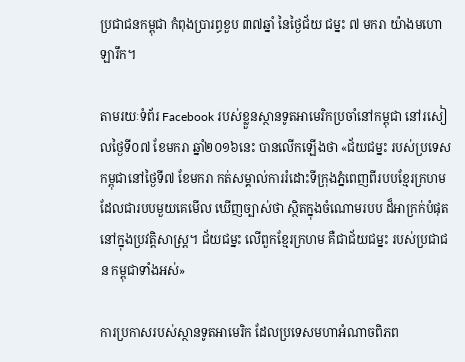ប្រជាជនកម្ពុជា កំពុងប្រារព្ធខួប ៣៧ឆ្នាំ នៃថ្ងៃជ័យ ជម្នះ ៧ មករា យ៉ាងមហោឡារឹក។

តាមរយៈទំព័រ Facebook របស់ខ្លួនស្ថានទូតអាមេរិកប្រចាំនៅកម្ពុជា នៅរសៀលថ្ងៃទី០៧ ខែមករា ឆ្នាំ២០១៦នេះ បានលើកឡើងថា «ជ័យជម្នះ របស់ប្រទេសកម្ពុជានៅថ្ងៃទី៧ ខែមករា កត់សម្គាល់ការរំដោះទីក្រុងភ្នំពេញពីរបបខ្មែរក្រហម ដែលជារបបមួយគេមើល ឃើញច្បាស់ថា ស្ថិតក្នុងចំណោមរបប ដ៏អាក្រក់បំផុត នៅក្នុងប្រវត្តិសាស្រ្ត។ ជ័យជម្នះ លើពួកខ្មែរក្រហម គឺជាជ័យជម្នះ របស់ប្រជាជន កម្ពុជាទាំងអស់»

ការប្រកាសរបស់ស្ថានទូតអាមេរិក ដែលប្រទេសមហាអំណាចពិភព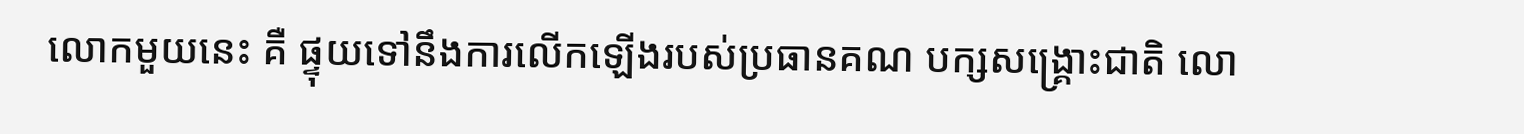លោកមួយនេះ គឺ ផ្ទុយទៅនឹងការលើកឡើងរបស់ប្រធានគណ បក្សសង្រ្គោះជាតិ លោ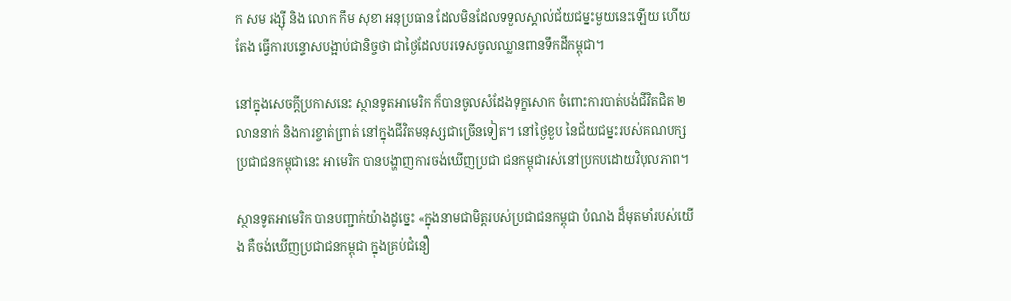ក សម រង្ស៊ី និង លោក កឹម សុខា អនុប្រធាន ដែលមិនដែលទទួលស្គាល់ជ័យជម្នះមួយនេះឡើយ ហើយតែង ធ្វើការបន្ទោសបង្អាប់ជានិច្ចថា ជាថ្ងៃដែលបរទេសចូលឈ្លានពានទឹកដីកម្ពុជា។

នៅក្នុងសេចក្តីប្រកាសនេះ ស្ថានទូតអាមេរិក ក៏បានចូលសំដែងទុក្ខសោក ចំពោះការបាត់បង់ជីវិតជិត ២លាននាក់ និងការខ្ចាត់ព្រាត់ នៅក្នុងជីវិតមនុស្សជាច្រើនទៀត។ នៅថ្ងៃខួប នៃជ័យជម្នះរបស់គណបក្សប្រជាជនកម្ពុជានេះ អាមេរិក បានបង្ហាញការចង់ឃើញប្រជា ជនកម្ពុជារស់នៅប្រកបដោយវិបុលភាព។

ស្ថានទូតអាមេរិក បានបញ្ជាក់យ៉ាងដូច្នេះ «ក្នុងនាមជាមិត្តរបស់ប្រជាជនកម្ពុជា បំណង ដ៏មុតមាំរបស់យើង គឺចង់ឃើញប្រជាជនកម្ពុជា ក្នុងគ្រប់ជំនឿ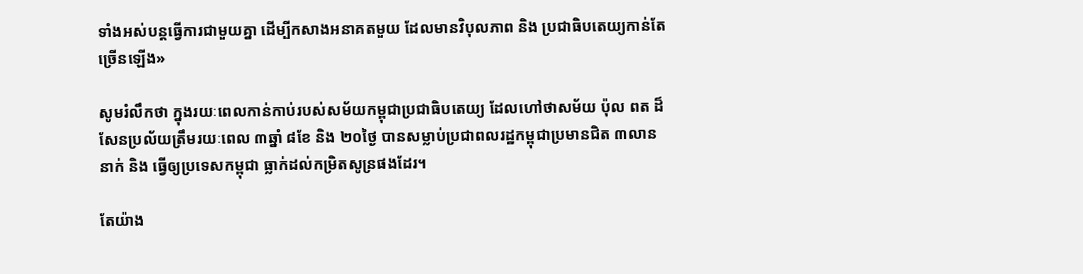ទាំងអស់បន្តធ្វើការជាមួយគ្នា ដើម្បីកសាងអនាគតមួយ ដែលមានវិបុលភាព និង ប្រជាធិបតេយ្យកាន់តែច្រើនឡើង»

សូមរំលឹកថា ក្នុងរយៈពេលកាន់កាប់របស់សម័យកម្ពុជាប្រជាធិបតេយ្យ ដែលហៅថាសម័យ ប៉ុល ពត ដ៏សែនប្រល័យត្រឹមរយៈពេល ៣ឆ្នាំ ៨ខែ និង ២០ថ្ងៃ បានសម្លាប់ប្រជាពលរដ្ឋកម្ពុជាប្រមានជិត ៣លាននាក់ និង ធ្វើឲ្យប្រទេសកម្ពុជា ធ្លាក់ដល់កម្រិតសូន្រផងដែរ។

តែយ៉ាង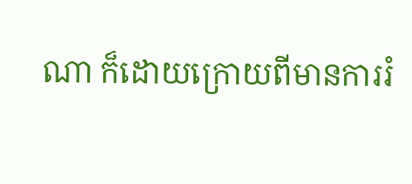ណា ក៏ដោយក្រោយពីមានការរំ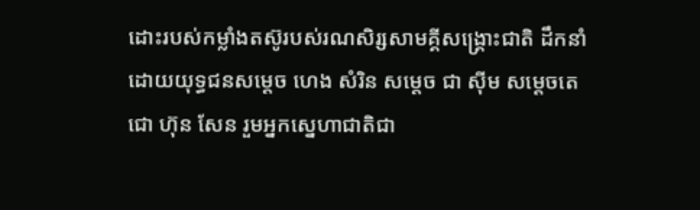ដោះរបស់កម្លាំងតស៊ូរបស់រណសិរ្សសាមគ្គីសង្រ្គោះជាតិ ដឹកនាំដោយយុទ្ធជនសម្តេច ហេង សំរិន សម្តេច ជា ស៊ីម សម្តេចតេជោ ហ៊ុន សែន រួមអ្នកស្នេហាជាតិជា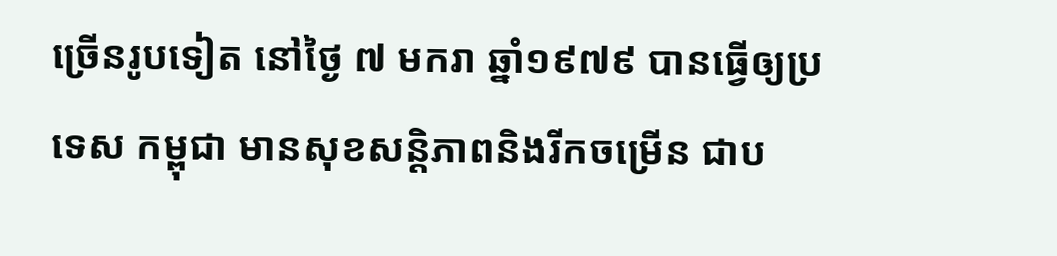ច្រើនរូបទៀត នៅថ្ងៃ ៧ មករា ឆ្នាំ១៩៧៩ បានធ្វើឲ្យប្រទេស កម្ពុជា មានសុខសន្តិភាពនិងរីកចម្រើន ជាប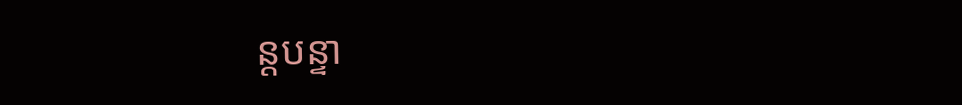ន្តបន្ទា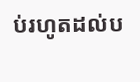ប់រហូតដល់ប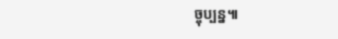ច្ចុប្បន្ន៕